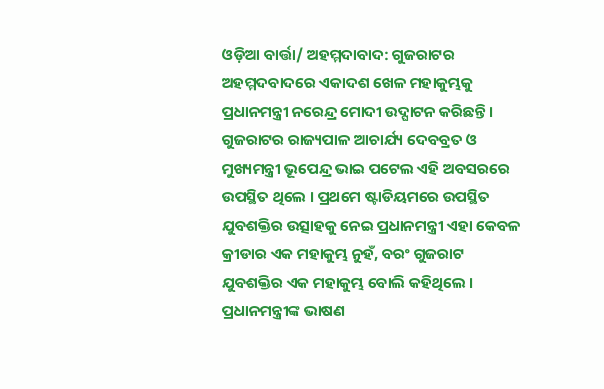ଓଡ଼ିଆ ବାର୍ତ୍ତା/ ଅହମ୍ମଦାବାଦ: ଗୁଜରାଟର ଅହମ୍ମଦବାଦରେ ଏକାଦଶ ଖେଳ ମହାକୁମ୍ଭକୁ ପ୍ରଧାନମନ୍ତ୍ରୀ ନରେନ୍ଦ୍ର ମୋଦୀ ଉଦ୍ଘାଟନ କରିଛନ୍ତି । ଗୁଜରାଟର ରାଜ୍ୟପାଳ ଆଚାର୍ଯ୍ୟ ଦେବବ୍ରତ ଓ ମୁଖ୍ୟମନ୍ତ୍ରୀ ଭୂପେନ୍ଦ୍ର ଭାଇ ପଟେଲ ଏହି ଅବସରରେ ଉପସ୍ଥିତ ଥିଲେ । ପ୍ରଥମେ ଷ୍ଟାଡିୟମରେ ଉପସ୍ଥିତ ଯୁବଶକ୍ତିର ଉତ୍ସାହକୁ ନେଇ ପ୍ରଧାନମନ୍ତ୍ରୀ ଏହା କେବଳ କ୍ରୀଡାର ଏକ ମହାକୁମ୍ଭ ନୁହଁ, ବରଂ ଗୁଜରାଟ ଯୁବଶକ୍ତିର ଏକ ମହାକୁମ୍ଭ ବୋଲି କହିଥିଲେ । ପ୍ରଧାନମନ୍ତ୍ରୀଙ୍କ ଭାଷଣ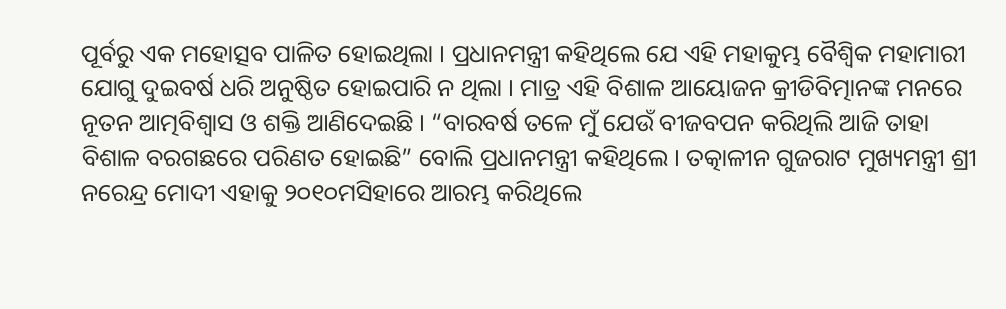ପୂର୍ବରୁ ଏକ ମହୋତ୍ସବ ପାଳିତ ହୋଇଥିଲା । ପ୍ରଧାନମନ୍ତ୍ରୀ କହିଥିଲେ ଯେ ଏହି ମହାକୁମ୍ଭ ବୈଶ୍ୱିକ ମହାମାରୀ ଯୋଗୁ ଦୁଇବର୍ଷ ଧରି ଅନୁଷ୍ଠିତ ହୋଇପାରି ନ ଥିଲା । ମାତ୍ର ଏହି ବିଶାଳ ଆୟୋଜନ କ୍ରୀଡିବିତ୍ମାନଙ୍କ ମନରେ ନୂତନ ଆତ୍ମବିଶ୍ୱାସ ଓ ଶକ୍ତି ଆଣିଦେଇଛି । “ବାରବର୍ଷ ତଳେ ମୁଁ ଯେଉଁ ବୀଜବପନ କରିଥିଲି ଆଜି ତାହା ବିଶାଳ ବରଗଛରେ ପରିଣତ ହୋଇଛି” ବୋଲି ପ୍ରଧାନମନ୍ତ୍ରୀ କହିଥିଲେ । ତତ୍କାଳୀନ ଗୁଜରାଟ ମୁଖ୍ୟମନ୍ତ୍ରୀ ଶ୍ରୀ ନରେନ୍ଦ୍ର ମୋଦୀ ଏହାକୁ ୨୦୧୦ମସିହାରେ ଆରମ୍ଭ କରିଥିଲେ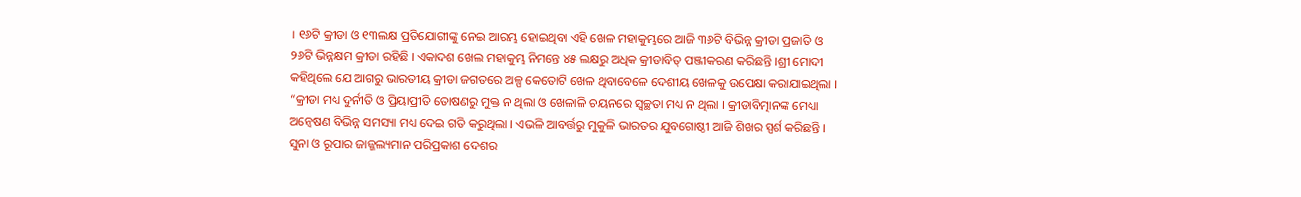। ୧୬ଟି କ୍ରୀଡା ଓ ୧୩ଲକ୍ଷ ପ୍ରତିଯୋଗୀଙ୍କୁ ନେଇ ଆରମ୍ଭ ହୋଇଥିବା ଏହି ଖେଳ ମହାକୁମ୍ଭରେ ଆଜି ୩୬ଟି ବିଭିନ୍ନ କ୍ରୀଡା ପ୍ରଜାତି ଓ ୨୬ଟି ଭିନ୍ନକ୍ଷମ କ୍ରୀଡା ରହିଛି । ଏକାଦଶ ଖେଲ ମହାକୁମ୍ଭ ନିମନ୍ତେ ୪୫ ଲକ୍ଷରୁ ଅଧିକ କ୍ରୀଡାବିତ୍ ପଞ୍ଜୀକରଣ କରିଛନ୍ତି ।ଶ୍ରୀ ମୋଦୀ କହିଥିଲେ ଯେ ଆଗରୁ ଭାରତୀୟ କ୍ରୀଡା ଜଗତରେ ଅଳ୍ପ କେତୋଟି ଖେଳ ଥିବାବେଳେ ଦେଶୀୟ ଖେଳକୁ ଉପେକ୍ଷା କରାଯାଇଥିଲା । “କ୍ରୀଡା ମଧ୍ୟ ଦୁର୍ନୀତି ଓ ପ୍ରିୟାପ୍ରୀତି ତୋଷଣରୁ ମୁକ୍ତ ନ ଥିଲା ଓ ଖେଳାଳି ଚୟନରେ ସ୍ୱଚ୍ଛତା ମଧ୍ୟ ନ ଥିଲା । କ୍ରୀଡାବିତ୍ମାନଙ୍କ ମେଧ୍ୟା ଅନ୍ୱେଷଣ ବିଭିନ୍ନ ସମସ୍ୟା ମଧ୍ୟ ଦେଇ ଗତି କରୁଥିଲା । ଏଭଳି ଆବର୍ତ୍ତରୁ ମୁକୁଳି ଭାରତର ଯୁବଗୋଷ୍ଠୀ ଆଜି ଶିଖର ସ୍ପର୍ଶ କରିଛନ୍ତି । ସୁନା ଓ ରୂପାର ଜାଜ୍ଜଲ୍ୟମାନ ପରିପ୍ରକାଶ ଦେଶର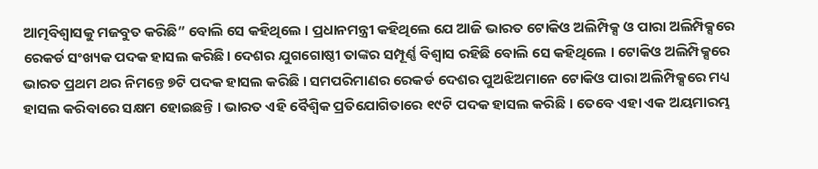ଆତ୍ମବିଶ୍ୱାସକୁ ମଜବୁତ କରିଛି” ବୋଲି ସେ କହିଥିଲେ । ପ୍ରଧାନମନ୍ତ୍ରୀ କହିଥିଲେ ଯେ ଆଜି ଭାରତ ଟୋକିଓ ଅଲିମ୍ପିକ୍ସ ଓ ପାରା ଅଲିମ୍ପିକ୍ସରେ ରେକର୍ଡ ସଂଖ୍ୟକ ପଦକ ହାସଲ କରିଛି। ଦେଶର ଯୁଗଗୋଷ୍ଠୀ ତାଙ୍କର ସମ୍ପୂର୍ଣ୍ଣ ବିଶ୍ୱାସ ରହିଛି ବୋଲି ସେ କହିଥିଲେ । ଟୋକିଓ ଅଲିମ୍ପିକ୍ସରେ ଭାରତ ପ୍ରଥମ ଥର ନିମନ୍ତେ ୭ଟି ପଦକ ହାସଲ କରିଛି । ସମପରିମାଣର ରେକର୍ଡ ଦେଶର ପୁଅଝିଅମାନେ ଟୋକିଓ ପାରା ଅଲିମ୍ପିକ୍ସରେ ମଧ୍ୟ ହାସଲ କରିବାରେ ସକ୍ଷମ ହୋଇଛନ୍ତି । ଭାରତ ଏହି ବୈଶ୍ୱିକ ପ୍ରତିଯୋଗିତାରେ ୧୯ଟି ପଦକ ହାସଲ କରିଛି । ତେବେ ଏହା ଏକ ଅୟମାରମ୍ଭ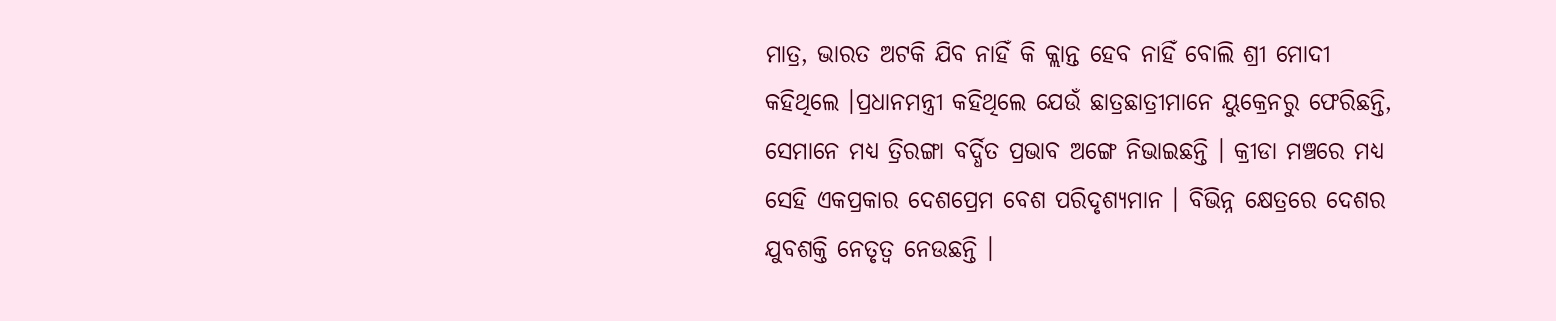ମାତ୍ର, ଭାରତ ଅଟକି ଯିବ ନାହିଁ କି କ୍ଲାନ୍ତ ହେବ ନାହିଁ ବୋଲି ଶ୍ରୀ ମୋଦୀ କହିଥିଲେ ।ପ୍ରଧାନମନ୍ତ୍ରୀ କହିଥିଲେ ଯେଉଁ ଛାତ୍ରଛାତ୍ରୀମାନେ ୟୁକ୍ରେନରୁ ଫେରିଛନ୍ତି, ସେମାନେ ମଧ୍ୟ ତ୍ରିରଙ୍ଗା ବର୍ଦ୍ଧିତ ପ୍ରଭାବ ଅଙ୍ଗେ ନିଭାଇଛନ୍ତି । କ୍ରୀଡା ମଞ୍ଚରେ ମଧ୍ୟ ସେହି ଏକପ୍ରକାର ଦେଶପ୍ରେମ ବେଶ ପରିଦୃଶ୍ୟମାନ । ବିଭିନ୍ନ କ୍ଷେତ୍ରରେ ଦେଶର ଯୁବଶକ୍ତି ନେତୃତ୍ୱ ନେଉଛନ୍ତି ।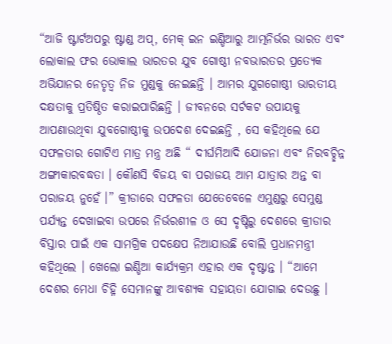“ଆଜି ଷ୍ଟାର୍ଟଅପରୁ ଷ୍ଟାଣ୍ଡ ଅପ୍, ମେକ୍ ଇନ ଇଣ୍ଡିଆରୁ ଆତ୍ମନିର୍ଭର ଭାରତ ଏବଂ ଲୋକାଲ ଫର ଭୋକାଲ ଭାରତର ଯୁବ ଗୋଷ୍ଠୀ ନବଭାରତର ପ୍ରତ୍ୟେକ ଅଭିଯାନର ନେତୃତ୍ୱ ନିଜ ମୁଣ୍ଡକୁ ନେଇଛନ୍ତି । ଆମର ଯୁଗଗୋଷ୍ଠୀ ଭାରତୀୟ ଦକ୍ଷତାକୁ ପ୍ରତିଷ୍ଠିତ କରାଇପାରିଛନ୍ତି । ଜୀବନରେ ସର୍ଟକଟ ଉପାୟକୁ ଆପଣାଉଥିବା ଯୁବଗୋଷ୍ଠୀକୁ ଉପଦେଶ ଦେଇଛନ୍ତି , ସେ କହିଥିଲେ ଯେ ସଫଳତାର ଗୋଟିଏ ମାତ୍ର ମନ୍ତ୍ର ଅଛି “ ଦୀର୍ଘମିଆଦି ଯୋଜନା ଏବଂ ନିରବଚ୍ଛିନ୍ନ ଅଙ୍ଗୀକାରବଦ୍ଧତା । କୌଣସି ବିଜୟ ବା ପରାଜୟ ଆମ ଯାତ୍ରାର ଅନ୍ତ ବା ପରାଜୟ ନୁହେଁ ।” କ୍ରୀଡାରେ ସଫଳତା ଯେତେବେଳେ ଏମୁଣ୍ଡରୁ ସେମୁଣ୍ଡ ପର୍ଯ୍ୟନ୍ତ ଦେଖାଇବା ଉପରେ ନିର୍ଭରଶୀଳ ଓ ସେ ଦୃଷ୍ଟିରୁ ଦେଶରେ କ୍ରୀଡାର ବିସ୍ତାର ପାଇଁ ଏକ ସାମଗ୍ରିକ ପଦକ୍ଷେପ ନିଆଯାଉଛି ବୋଲି ପ୍ରଧାନମନ୍ତ୍ରୀ କହିଥିଲେ । ଖେଲୋ ଇଣ୍ଡିଆ କାର୍ଯ୍ୟକ୍ରମ ଏହାର ଏକ ଦୃଷ୍ଟାନ୍ତ । “ଆମେ ଦେଶର ମେଧା ଚିହ୍ନି ସେମାନଙ୍କୁ ଆବଶ୍ୟକ ସହାୟତା ଯୋଗାଇ ଦେଉଛୁ ।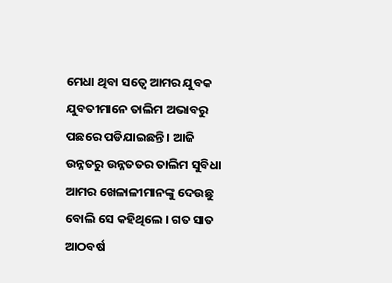ମେଧା ଥିବା ସତ୍ୱେ ଆମର ଯୁବକ ଯୁବତୀମାନେ ତାଲିମ ଅଭାବରୁ ପଛରେ ପଡିଯାଇଛନ୍ତି । ଆଜି ଉନ୍ନତରୁ ଉନ୍ନତତର ତାଲିମ ସୁବିଧା ଆମର ଖେଳାଳୀମାନଙ୍କୁ ଦେଉଛୁ ବୋଲି ସେ କହିଥିଲେ । ଗତ ସାତ ଆଠବର୍ଷ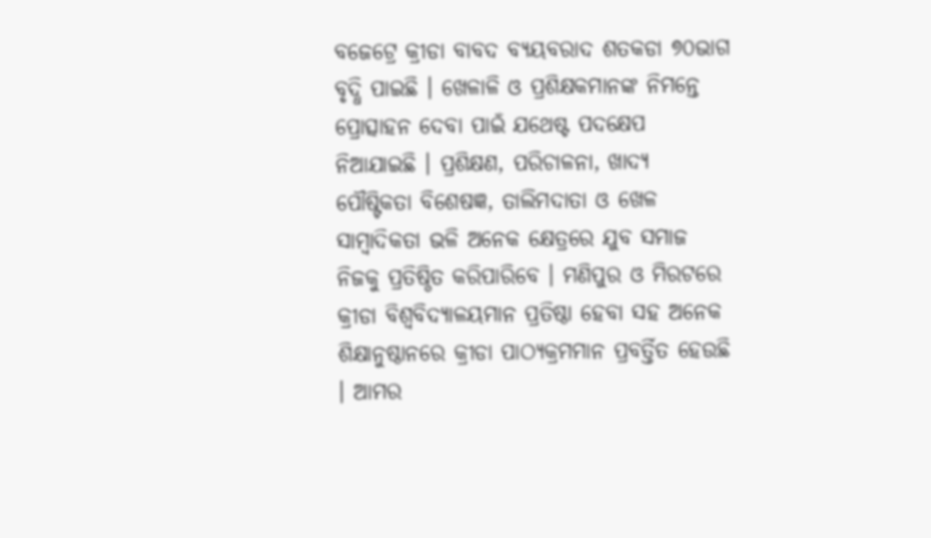ବଜେଟ୍ରେ କ୍ରୀଡା ବାବଦ ବ୍ୟୟବରାଦ ଶତକଡା ୭୦ଭାଗ ବୃଦ୍ଧି ପାଇଛି । ଖେଳାଳି ଓ ପ୍ରଶିକ୍ଷକମାନଙ୍କ ନିମନ୍ତେ ପ୍ରୋତ୍ସାହନ ଦେବା ପାଇଁ ଯଥେଷ୍ଟ ପଦକ୍ଷେପ ନିଆଯାଇଛି । ପ୍ରଶିକ୍ଷଣ, ପରିଚାଳନା, ଖାଦ୍ୟ ପୌଷ୍ଟିକତା ବିଶେଷଜ୍ଞ, ତାଲିମଦାତା ଓ ଖେଳ ସାମ୍ବାଦିକତା ଭଳି ଅନେକ କ୍ଷେତ୍ରରେ ଯୁବ ସମାଜ ନିଜକୁ ପ୍ରତିଷ୍ଠିତ କରିପାରିବେ । ମଣିପୁର ଓ ମିରଟରେ କ୍ରୀଡା ବିଶ୍ୱବିଦ୍ୟାଳୟମାନ ପ୍ରତିଷ୍ଠା ହେବା ସହ ଅନେକ ଶିକ୍ଷାନୁଷ୍ଠାନରେ କ୍ରୀଡା ପାଠ୍ୟକ୍ରମମାନ ପ୍ରବର୍ତ୍ତିତ ହେଉଛି । ଆମର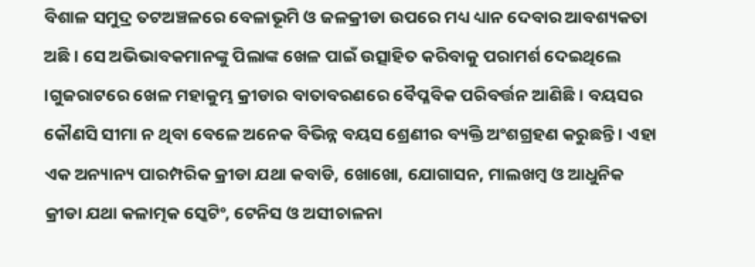ବିଶାଳ ସମୁଦ୍ର ତଟଅଞ୍ଚଳରେ ବେଳାଭୂମି ଓ ଜଳକ୍ରୀଡା ଉପରେ ମଧ୍ୟ ଧ୍ୟାନ ଦେବାର ଆବଶ୍ୟକତା ଅଛି । ସେ ଅଭିଭାବକମାନଙ୍କୁ ପିଲାଙ୍କ ଖେଳ ପାଇଁ ଉତ୍ସାହିତ କରିବାକୁ ପରାମର୍ଶ ଦେଇଥିଲେ ।ଗୁଜରାଟରେ ଖେଳ ମହାକୁମ୍ଭ କ୍ରୀଡାର ବାତାବରଣରେ ବୈପ୍ଳବିକ ପରିବର୍ତ୍ତନ ଆଣିଛି । ବୟସର କୌଣସି ସୀମା ନ ଥିବା ବେଳେ ଅନେକ ବିଭିନ୍ନ ବୟସ ଶ୍ରେଣୀର ବ୍ୟକ୍ତି ଅଂଶଗ୍ରହଣ କରୁଛନ୍ତି । ଏହା ଏକ ଅନ୍ୟାନ୍ୟ ପାରମ୍ପରିକ କ୍ରୀଡା ଯଥା କବାଡି, ଖୋଖୋ, ଯୋଗାସନ, ମାଲଖମ୍ବ ଓ ଆଧୁନିକ କ୍ରୀଡା ଯଥା କଳାତ୍ମକ ସ୍କେଟିଂ, ଟେନିସ ଓ ଅସୀଚାଳନା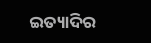ଇତ୍ୟାଦିର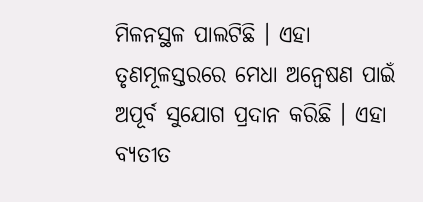ମିଳନସ୍ଥଳ ପାଲଟିଛି । ଏହା ତୃଣମୂଳସ୍ତରରେ ମେଧା ଅନ୍ୱେଷଣ ପାଇଁ ଅପୂର୍ବ ସୁଯୋଗ ପ୍ରଦାନ କରିଛି । ଏହା ବ୍ୟତୀତ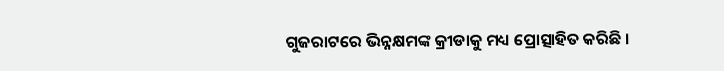ଗୁଜରାଟରେ ଭିନ୍ନକ୍ଷମଙ୍କ କ୍ରୀଡାକୁ ମଧ୍ୟ ପ୍ରୋତ୍ସାହିତ କରିଛି ।